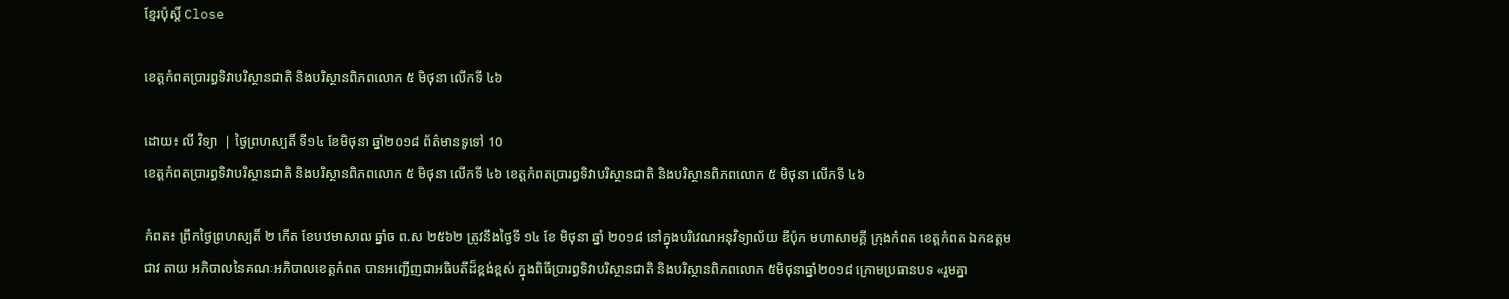ខ្មែរប៉ុស្ដិ៍ Close

ខេត្តកំពតប្រារព្ធទិវាបរិស្ថានជាតិ និងបរិស្ថានពិភពលោក ៥ មិថុនា លើកទី ៤៦

ដោយ៖ លី វិទ្យា  | ថ្ងៃព្រហស្បតិ៍ ទី១៤ ខែមិថុនា ឆ្នាំ២០១៨ ព័ត៌មានទូទៅ 10
ខេត្តកំពតប្រារព្ធទិវាបរិស្ថានជាតិ និងបរិស្ថានពិភពលោក ៥ មិថុនា លើកទី ៤៦ ខេត្តកំពតប្រារព្ធទិវាបរិស្ថានជាតិ និងបរិស្ថានពិភពលោក ៥ មិថុនា លើកទី ៤៦

កំពត៖ ព្រឹកថ្ងៃព្រហស្បតិ៍ ២ កើត ខែបឋមាសាឍ ឆ្នាំច ព.ស ២៥៦២ ត្រូវនឹងថ្ងៃទី ១៤ ខែ មិថុនា ឆ្នាំ ២០១៨ នៅក្នុងបរិវេណអនុវិទ្យាល័យ ឌីប៉ុក មហាសាមគ្គី ក្រុងកំពត ខេត្តកំពត ឯកឧត្តម ជាវ តាយ អភិបាលនៃគណៈអភិបាលខេត្តកំពត បានអញ្ជើញជាអធិបតីដ៏ខ្ពង់ខ្ពស់ ក្នុងពិធីប្រារព្ធទិវាបរិស្ថានជាតិ និងបរិស្ថានពិភពលោក ៥មិថុនាឆ្នាំ២០១៨ ក្រោមប្រធានបទ «រួមគ្នា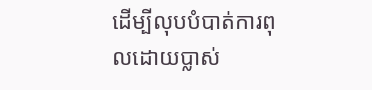ដើម្បីលុបបំបាត់ការពុលដោយប្លាស់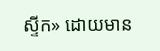ស្ទីក» ដោយមាន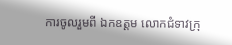ការចូលរួមពី ឯកឧត្តម លោកជំទាវក្រុ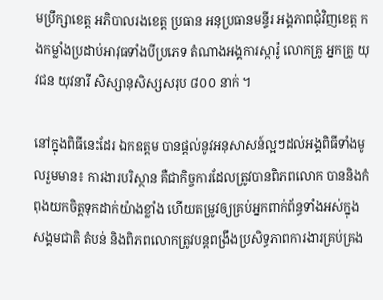មប្រឹក្សាខេត្ត អភិបាលរងខេត្ត ប្រធាន អនុប្រធានមន្ទីរ អង្គភាពជុំវិញខេត្ត កងកម្លាំងប្រដាប់អាវុធទាំងបីប្រភេទ តំណាងអង្គការស្ការ៉ូ លោកគ្រូ អ្នកគ្រូ យុវជន យុវនារី សិស្សានុសិស្សសរុប ៨០០ នាក់ ។

នៅក្នុងពិធីនេះដែរ ឯកឧត្តម បានផ្តល់នូវអនុសាសន៍ល្អៗដល់អង្គពិធីទាំងមូលរួមមាន៖ ការងារបរិស្ថាន គឺជាកិច្ចការដែលត្រូវបានពិភពលោក បាននិងកំពុងយកចិត្តទុកដាក់យ៉ាងខ្លាំង ហើយតម្រូវឲ្យគ្រប់អ្នកពាក់ព័ន្ធទាំងអស់ក្នុងសង្គមជាតិ តំបន់ និងពិភពលោកត្រូវបន្តពង្រឹងប្រសិទ្ធភាពការងារគ្រប់គ្រង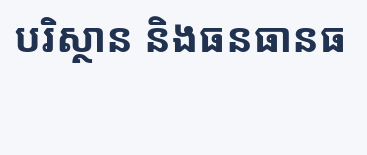បរិស្ថាន និងធនធានធ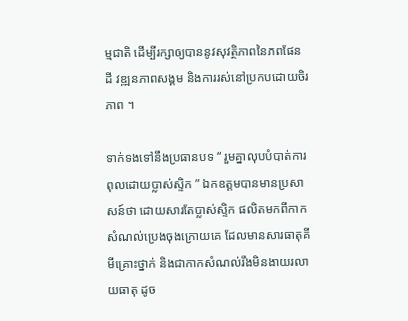ម្មជាតិ ដើម្បីរក្សាឲ្យបាននូវសុវត្ថិភាពនៃភពផែនដី វឌ្ឍនភាពសង្គម និងការរស់នៅប្រកបដោយចិរភាព ។

ទាក់ទងទៅនឹងប្រធានបទ “ រួមគ្នាលុបបំបាត់ការពុលដោយប្លាស់ស្ទិក ” ឯកឧត្តមបានមានប្រសាសន៍ថា ដោយសារតែប្លាស់ស្ទិក ផលិតមកពីកាកសំណល់ប្រេងចុងក្រោយគេ ដែលមានសារធាតុគីមីគ្រោះថ្នាក់ និងជាកាកសំណល់រឹងមិនងាយរលាយធាតុ ដូច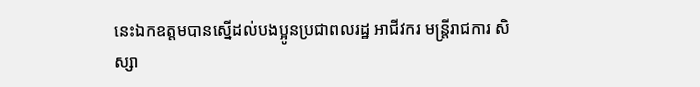នេះឯកឧត្តមបានស្នើដល់បងប្អូនប្រជាពលរដ្ឋ អាជីវករ មន្ត្រីរាជការ សិស្សា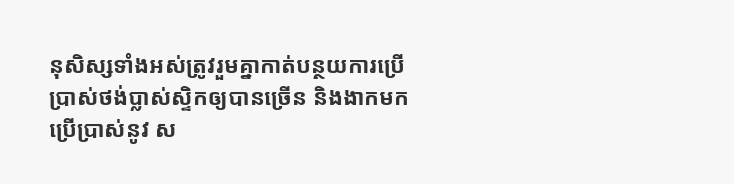នុសិស្សទាំងអស់ត្រូវរួមគ្នាកាត់បន្ថយការប្រើប្រាស់ថង់ប្លាស់ស្ទិកឲ្យបានច្រើន និងងាកមកប្រើប្រាស់នូវ ស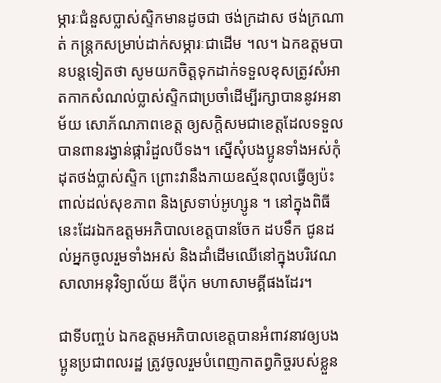ម្ភារៈជំនួសប្លាស់ស្ទិកមានដូចជា ថង់ក្រដាស ថង់ក្រណាត់ កន្ត្រកសម្រាប់ដាក់សម្ភារៈជាដើម ។ល។ ឯកឧត្តមបានបន្តទៀតថា សូមយកចិត្តទុកដាក់ទទួលខុសត្រូវសំអាតកាកសំណល់ប្លាស់ស្ទិកជាប្រចាំដើម្បីរក្សាបាននូវអនាម័យ សោភ័ណភាពខេត្ត ឲ្យសក្តិសមជាខេត្តដែលទទួលបានពានរង្វាន់ផ្ការំដួលបីទង។ ស្នើសុំបងប្អូនទាំងអស់កុំដុតថង់ប្លាស់ស្ទិក ព្រោះវានឹងភាយឧស្ម័នពុលធ្វើឲ្យប៉ះពាល់ដល់សុខភាព និងស្រទាប់អូហ្សូន ។ នៅក្នុងពិធីនេះដែរឯកឧត្តមអភិបាលខេត្តបានចែក ដបទឹក ជូនដល់អ្នកចូលរួមទាំងអស់ និងដាំដើមឈើនៅក្នុងបរិវេណសាលាអនុវិទ្យាល័យ ឌីប៉ុក មហាសាមគ្គីផងដែរ។

ជាទីបញ្ចប់ ឯកឧត្តមអភិបាលខេត្តបានអំពាវនាវឲ្យបងប្អូនប្រជាពលរដ្ឋ ត្រូវចូលរួមបំពេញកាតព្វកិច្ចរបស់ខ្លួន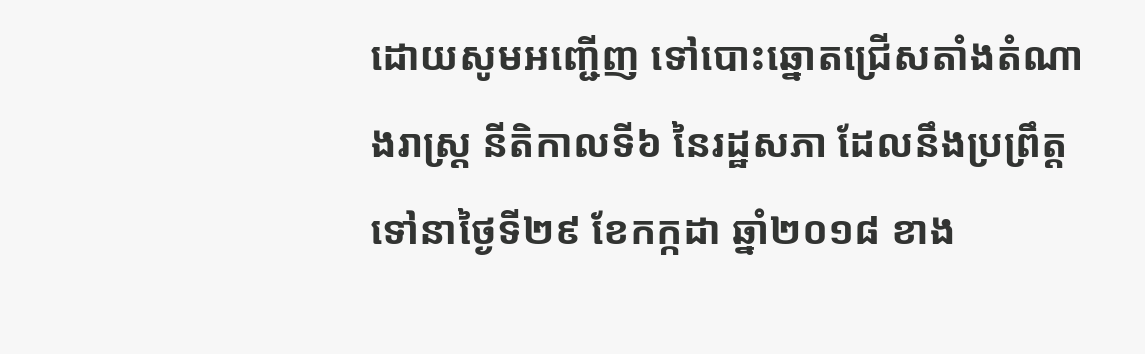ដោយសូមអញ្ជើញ ទៅបោះឆ្នោតជ្រើសតាំងតំណាងរាស្ត្រ នីតិកាលទី៦ នៃរដ្ឋសភា ដែលនឹងប្រព្រឹត្តទៅនាថ្ងៃទី២៩ ខែកក្កដា ឆ្នាំ២០១៨ ខាង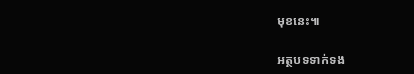មុខនេះ៕

អត្ថបទទាក់ទង